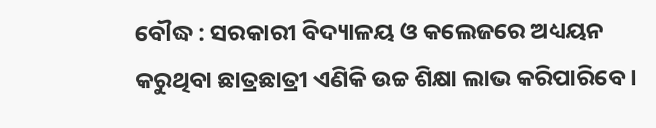ବୌଦ୍ଧ : ସରକାରୀ ବିଦ୍ୟାଳୟ ଓ କଲେଜରେ ଅଧ୍ୟୟନ କରୁଥିବା ଛାତ୍ରଛାତ୍ରୀ ଏଣିକି ଉଚ୍ଚ ଶିକ୍ଷା ଲାଭ କରିପାରିବେ ।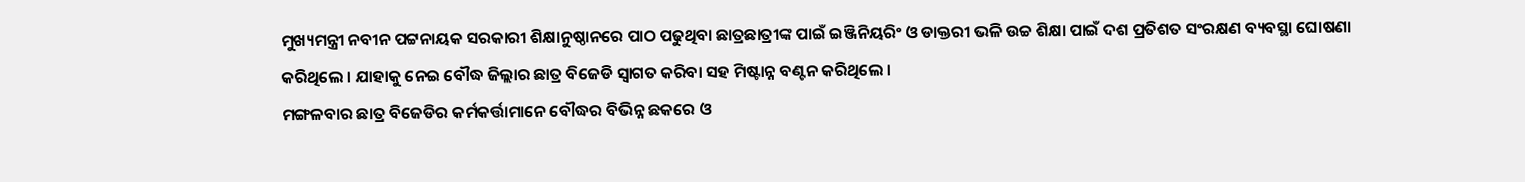ମୁଖ୍ୟମନ୍ତ୍ରୀ ନବୀନ ପଟ୍ଟନାୟକ ସରକାରୀ ଶିକ୍ଷାନୁଷ୍ଠାନରେ ପାଠ ପଢୁଥିବା ଛାତ୍ରଛାତ୍ରୀଙ୍କ ପାଇଁ ଇଞ୍ଜିନିୟରିଂ ଓ ଡାକ୍ତରୀ ଭଳି ଉଚ୍ଚ ଶିକ୍ଷା ପାଇଁ ଦଶ ପ୍ରତିଶତ ସଂରକ୍ଷଣ ବ୍ୟବସ୍ଥା ଘୋଷଣା କରିଥିଲେ । ଯାହାକୁ ନେଇ ବୌଦ୍ଧ ଜିଲ୍ଲାର ଛାତ୍ର ବିଜେଡି ସ୍ବାଗତ କରିବା ସହ ମିଷ୍ଟାନ୍ନ ବଣ୍ଟନ କରିଥିଲେ ।
ମଙ୍ଗଳବାର ଛାତ୍ର ବିଜେଡିର କର୍ମକର୍ତ୍ତାମାନେ ବୌଦ୍ଧର ବିଭିନ୍ନ ଛକରେ ଓ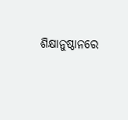ଶିକ୍ଷାନୁଷ୍ଠାନରେ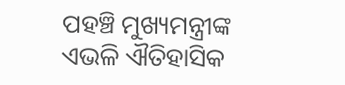ପହଞ୍ଚି ମୁଖ୍ୟମନ୍ତ୍ରୀଙ୍କ ଏଭଳି ଐତିହାସିକ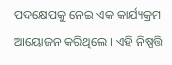ପଦକ୍ଷେପକୁ ନେଇ ଏକ କାର୍ଯ୍ୟକ୍ରମ ଆୟୋଜନ କରିଥିଲେ । ଏହି ନିଷ୍ପତ୍ତି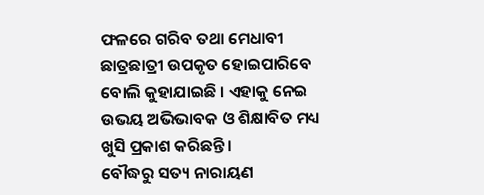ଫଳରେ ଗରିବ ତଥା ମେଧାବୀ ଛାତ୍ରଛାତ୍ରୀ ଉପକୃତ ହୋଇପାରିବେ ବୋଲି କୁହାଯାଇଛି । ଏହାକୁ ନେଇ ଉଭୟ ଅଭିଭାବକ ଓ ଶିକ୍ଷାବିତ ମଧ୍ୟ ଖୁସି ପ୍ରକାଶ କରିଛନ୍ତି ।
ବୌଦ୍ଧରୁ ସତ୍ୟ ନାରାୟଣ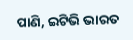ପାଣି, ଇଟିଭି ଭାରତ